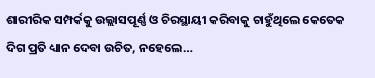ଶାରୀରିକ ସମ୍ପର୍କକୁ ଉଲ୍ଲାସପୂର୍ଣ୍ଣ ଓ ଚିରସ୍ଥାୟୀ କରିବାକୁ ଚାହୁଁଥିଲେ କେତେକ ଦିଗ ପ୍ରତି ଧ୍ୟାନ ଦେବା ଉଚିତ, ନହେଲେ…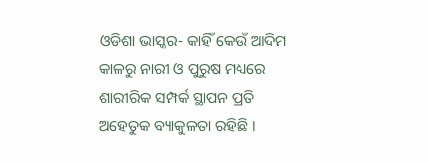ଓଡିଶା ଭାସ୍କର- କାହିଁ କେଉଁ ଆଦିମ କାଳରୁ ନାରୀ ଓ ପୁରୁଷ ମଧ୍ୟରେ ଶାରୀରିକ ସମ୍ପର୍କ ସ୍ଥାପନ ପ୍ରତି ଅହେତୁକ ବ୍ୟାକୁଳତା ରହିଛି ।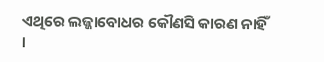ଏଥିରେ ଲଜ୍ଜାବୋଧର କୌଣସି କାରଣ ନାହିଁ ।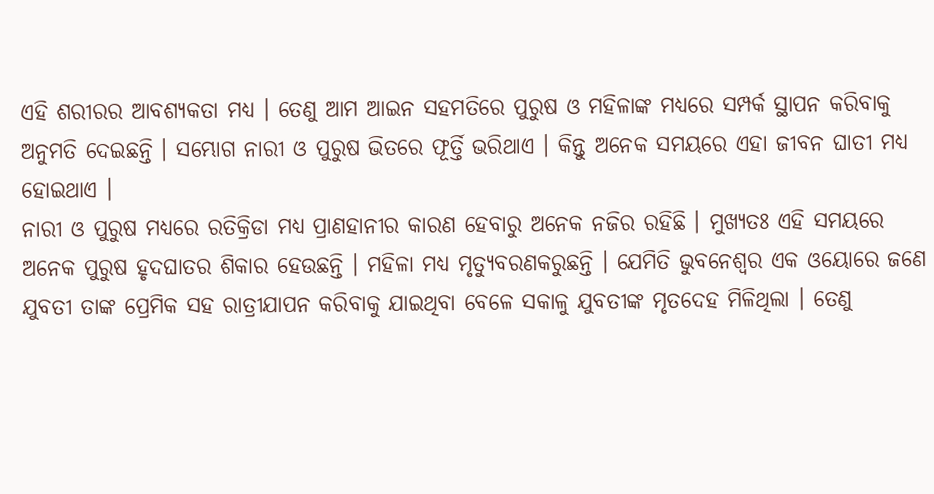ଏହି ଶରୀରର ଆବଶ୍ୟକତା ମଧ୍ୟ । ତେଣୁ ଆମ ଆଇନ ସହମତିରେ ପୁରୁଷ ଓ ମହିଳାଙ୍କ ମଧ୍ୟରେ ସମ୍ପର୍କ ସ୍ଥାପନ କରିବାକୁ ଅନୁମତି ଦେଇଛନ୍ତି । ସମ୍ଭୋଗ ନାରୀ ଓ ପୁରୁଷ ଭିତରେ ଫୂର୍ତ୍ତି ଭରିଥାଏ । କିନ୍ତୁ ଅନେକ ସମୟରେ ଏହା ଜୀବନ ଘାତୀ ମଧ୍ୟ ହୋଇଥାଏ ।
ନାରୀ ଓ ପୁରୁଷ ମଧ୍ୟରେ ରତିକ୍ରିଡା ମଧ୍ୟ ପ୍ରାଣହାନୀର କାରଣ ହେବାରୁ ଅନେକ ନଜିର ରହିଛି । ମୁଖ୍ୟତଃ ଏହି ସମୟରେ ଅନେକ ପୁରୁଷ ହୃଦଘାତର ଶିକାର ହେଉଛନ୍ତି । ମହିଳା ମଧ୍ୟ ମୃତ୍ୟୁବରଣକରୁଛନ୍ତି । ଯେମିତି ଭୁବନେଶ୍ୱର ଏକ ଓୟୋରେ ଜଣେ ଯୁବତୀ ତାଙ୍କ ପ୍ରେମିକ ସହ ରାତ୍ରୀଯାପନ କରିବାକୁ ଯାଇଥିବା ବେଳେ ସକାଳୁ ଯୁବତୀଙ୍କ ମୃତଦେହ ମିଳିଥିଲା । ତେଣୁ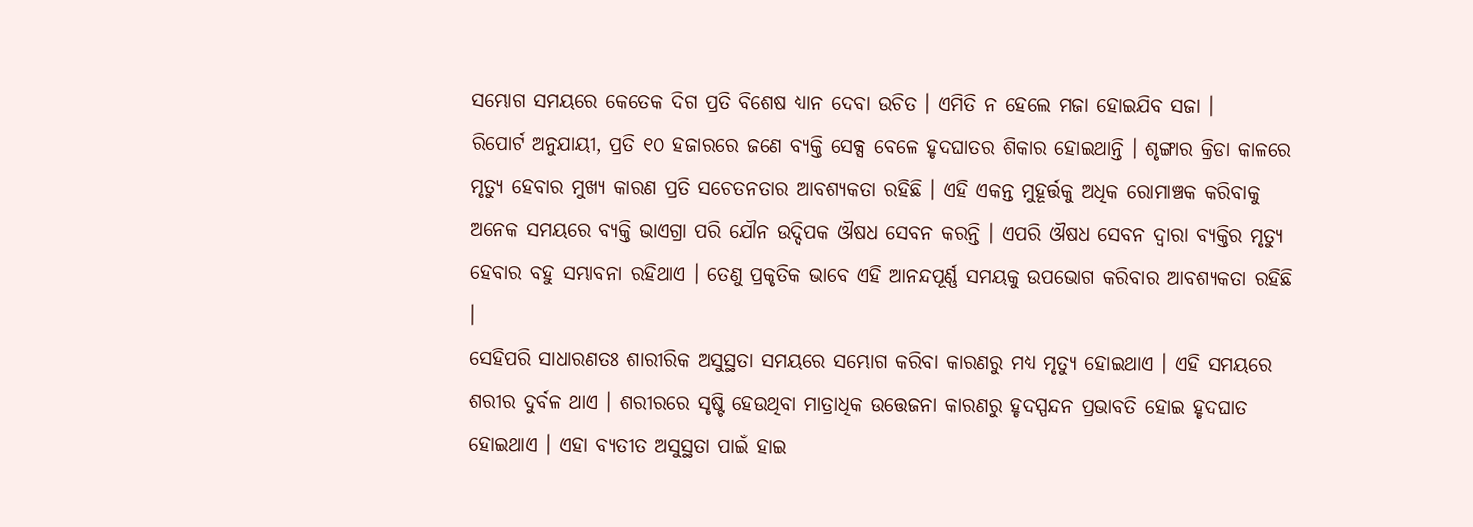ସମ୍ଭୋଗ ସମୟରେ କେତେକ ଦିଗ ପ୍ରତି ବିଶେଷ ଧ୍ୟାନ ଦେବା ଉଚିତ । ଏମିତି ନ ହେଲେ ମଜା ହୋଇଯିବ ସଜା ।
ରିପୋର୍ଟ ଅନୁଯାୟୀ, ପ୍ରତି ୧୦ ହଜାରରେ ଜଣେ ବ୍ୟକ୍ତି ସେକ୍ସ ବେଳେ ହୃଦଘାତର ଶିକାର ହୋଇଥାନ୍ତି । ଶୃଙ୍ଗାର କ୍ରିଡା କାଳରେ ମୃତ୍ୟୁ ହେବାର ମୁଖ୍ୟ କାରଣ ପ୍ରତି ସଚେତନତାର ଆବଶ୍ୟକତା ରହିଛି । ଏହି ଏକନ୍ତ ମୁହୂର୍ତ୍ତକୁ ଅଧିକ ରୋମାଞ୍ଚକ କରିବାକୁ ଅନେକ ସମୟରେ ବ୍ୟକ୍ତି ଭାଏଗ୍ରା ପରି ଯୌନ ଉଦ୍ଦିପକ ଔଷଧ ସେବନ କରନ୍ତି । ଏପରି ଔଷଧ ସେବନ ଦ୍ୱାରା ବ୍ୟକ୍ତିର ମୃତ୍ୟୁ ହେବାର ବହୁ ସମ୍ଭାବନା ରହିଥାଏ । ତେଣୁ ପ୍ରକୃତିକ ଭାବେ ଏହି ଆନନ୍ଦପୂର୍ଣ୍ଣ ସମୟକୁ ଉପଭୋଗ କରିବାର ଆବଶ୍ୟକତା ରହିଛି ।
ସେହିପରି ସାଧାରଣତଃ ଶାରୀରିକ ଅସୁସ୍ଥତା ସମୟରେ ସମ୍ଭୋଗ କରିବା କାରଣରୁ ମଧ୍ୟ ମୃତ୍ୟୁ ହୋଇଥାଏ । ଏହି ସମୟରେ ଶରୀର ଦୁର୍ବଳ ଥାଏ । ଶରୀରରେ ସୃଷ୍ଟି ହେଉଥିବା ମାତ୍ରାଧିକ ଉତ୍ତେଜନା କାରଣରୁ ହୃଦସ୍ପନ୍ଦନ ପ୍ରଭାବତି ହୋଇ ହୃଦଘାତ ହୋଇଥାଏ । ଏହା ବ୍ୟତୀତ ଅସୁସ୍ଥତା ପାଇଁ ହାଇ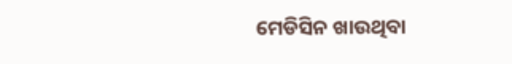ମେଡିସିନ ଖାଉଥିବା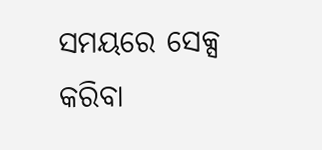ସମୟରେ ସେକ୍ସ କରିବା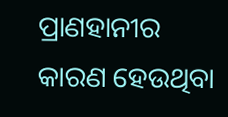ପ୍ରାଣହାନୀର କାରଣ ହେଉଥିବା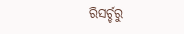ରିସର୍ଚ୍ଚରୁ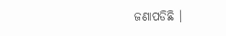ଜଣାପଡିଛି ।